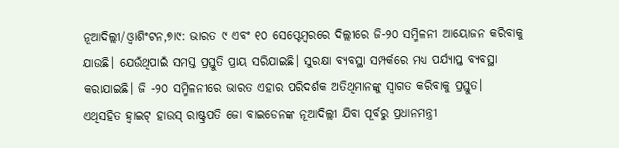ନୂଆଦିଲ୍ଲୀ/ଓ୍ବାଶିଂଟନ,୭ା୯: ଭାରତ ୯ ଏବଂ ୧୦ ସେପ୍ଟେମ୍ବରରେ ଦିଲ୍ଲୀରେ ଜି-୨୦ ସମ୍ମିଳନୀ ଆୟୋଜନ କରିବାକୁ ଯାଉଛି। ଯେଉଁଥିପାଇଁ ସମସ୍ତ ପ୍ରସ୍ତୁତି ପ୍ରାୟ ସରିଯାଇଛି। ସୁରକ୍ଷା ବ୍ୟବସ୍ଥା ସମ୍ପର୍କରେ ମଧ୍ୟ ପର୍ଯ୍ୟାପ୍ତ ବ୍ୟବସ୍ଥା କରାଯାଇଛି। ଜି -୨୦ ସମ୍ମିଳନୀରେ ଭାରତ ଏହାର ପରିଦର୍ଶକ ଅତିଥିମାନଙ୍କୁ ସ୍ବାଗତ କରିବାକୁ ପ୍ରସ୍ତୁତ।
ଏଥିସହିତ ହ୍ବାଇଟ୍ ହାଉସ୍ ରାଷ୍ଟ୍ରପତି ଜୋ ବାଇଡେନଙ୍କ ନୂଆଦିଲ୍ଲୀ ଯିବା ପୂର୍ବରୁ ପ୍ରଧାନମନ୍ତ୍ରୀ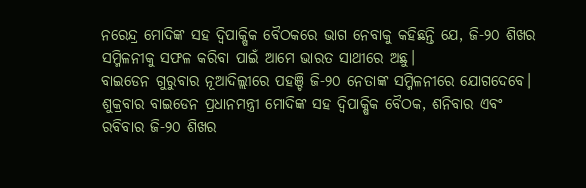ନରେନ୍ଦ୍ର ମୋଦିଙ୍କ ସହ ଦ୍ୱିପାକ୍ଷିକ ବୈଠକରେ ଭାଗ ନେବାକୁ କହିଛନ୍ତି ଯେ, ଜି-୨୦ ଶିଖର ସମ୍ମିଳନୀକୁ ସଫଳ କରିବା ପାଇଁ ଆମେ ଭାରତ ସାଥୀରେ ଅଛୁ।
ବାଇଡେନ ଗୁରୁବାର ନୂଆଦିଲ୍ଲୀରେ ପହଞ୍ଚି ଜି-୨୦ ନେତାଙ୍କ ସମ୍ମିଳନୀରେ ଯୋଗଦେବେ। ଶୁକ୍ରବାର ବାଇଡେନ ପ୍ରଧାନମନ୍ତ୍ରୀ ମୋଦିଙ୍କ ସହ ଦ୍ୱିପାକ୍ଷିକ ବୈଠକ, ଶନିବାର ଏବଂ ରବିବାର ଜି-୨୦ ଶିଖର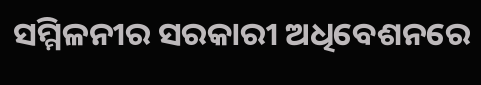ସମ୍ମିଳନୀର ସରକାରୀ ଅଧିବେଶନରେ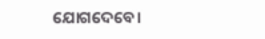ଯୋଗଦେବେ।